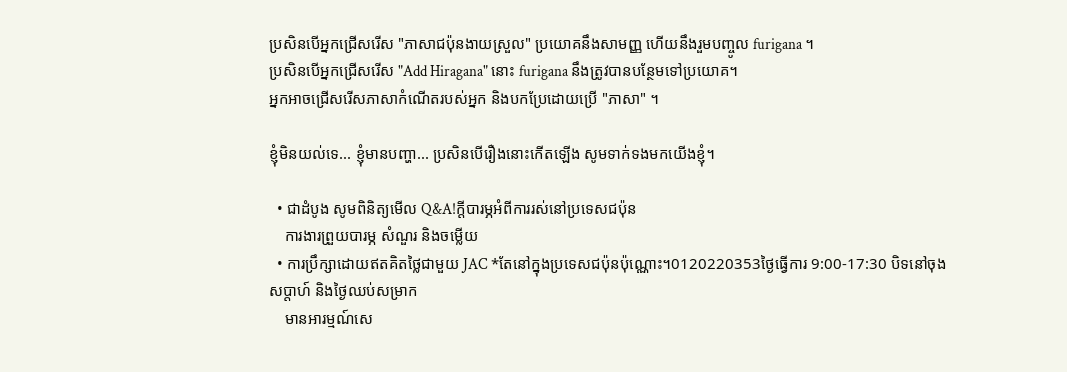ប្រសិនបើអ្នកជ្រើសរើស "ភាសាជប៉ុនងាយស្រួល" ប្រយោគនឹងសាមញ្ញ ហើយនឹងរួមបញ្ចូល furigana ។
ប្រសិនបើអ្នកជ្រើសរើស "Add Hiragana" នោះ furigana នឹងត្រូវបានបន្ថែមទៅប្រយោគ។
អ្នកអាចជ្រើសរើសភាសាកំណើតរបស់អ្នក និងបកប្រែដោយប្រើ "ភាសា" ។

ខ្ញុំមិនយល់ទេ... ខ្ញុំមានបញ្ហា... ប្រសិនបើរឿងនោះកើតឡើង សូមទាក់ទងមកយើងខ្ញុំ។

  • ជាដំបូង សូមពិនិត្យមើល Q&A!ក្តីបារម្ភអំពីការរស់នៅប្រទេសជប៉ុន
    ការងារព្រួយបារម្ភ សំណួរ និងចម្លើយ
  • ការប្រឹក្សាដោយឥតគិតថ្លៃជាមួយ JAC *តែនៅក្នុងប្រទេសជប៉ុនប៉ុណ្ណោះ។0120220353ថ្ងៃធ្វើការ 9:00-17:30 បិទនៅចុងសប្តាហ៍ និងថ្ងៃឈប់សម្រាក
    មានអារម្មណ៍សេ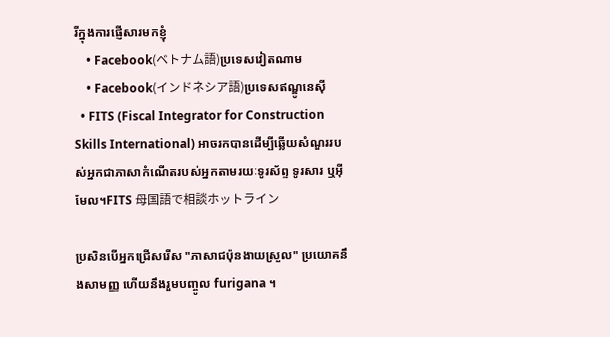រីក្នុងការផ្ញើសារមកខ្ញុំ
    • Facebook(ベトナム語)ប្រទេសវៀតណាម
    • Facebook(インドネシア語)ប្រទេសឥណ្ឌូនេស៊ី
  • FITS (Fiscal Integrator for Construction Skills International) អាចរកបានដើម្បីឆ្លើយសំណួររបស់អ្នកជាភាសាកំណើតរបស់អ្នកតាមរយៈទូរស័ព្ទ ទូរសារ ឬអ៊ីមែល។FITS 母国語で相談ホットライン

ប្រសិនបើអ្នកជ្រើសរើស "ភាសាជប៉ុនងាយស្រួល" ប្រយោគនឹងសាមញ្ញ ហើយនឹងរួមបញ្ចូល furigana ។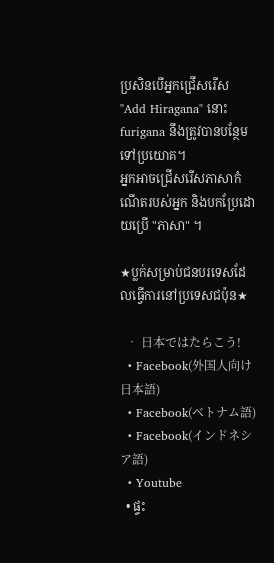ប្រសិនបើអ្នកជ្រើសរើស "Add Hiragana" នោះ furigana នឹងត្រូវបានបន្ថែមទៅប្រយោគ។
អ្នកអាចជ្រើសរើសភាសាកំណើតរបស់អ្នក និងបកប្រែដោយប្រើ "ភាសា" ។

★ប្លក់សម្រាប់ជនបរទេសដែលធ្វើការនៅប្រទេសជប៉ុន★

  • 日本ではたらこう!
  • Facebook(外国人向け日本語)
  • Facebook(ベトナム語)
  • Facebook(インドネシア語)
  • Youtube
  • ផ្ទះ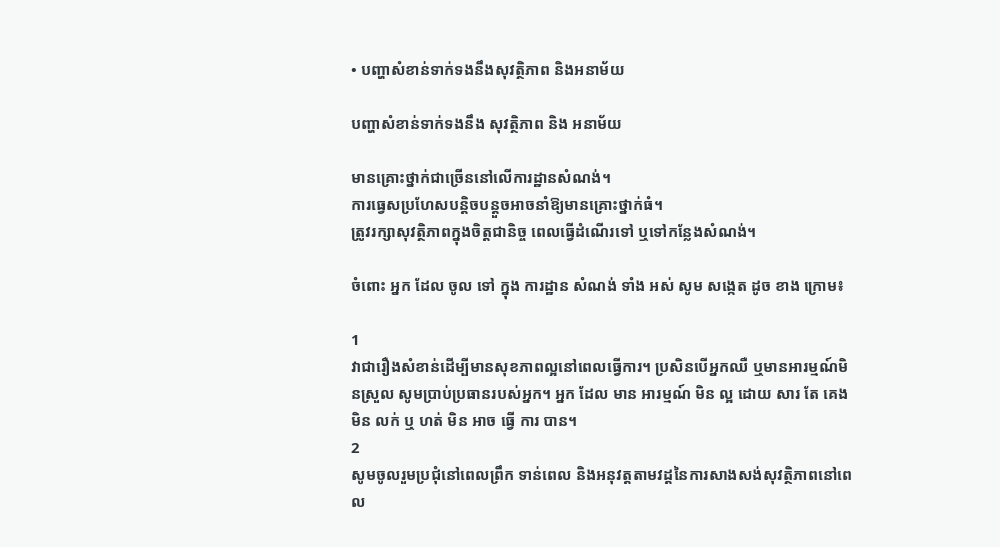• បញ្ហាសំខាន់ទាក់ទងនឹងសុវត្ថិភាព និងអនាម័យ

បញ្ហាសំខាន់ទាក់ទងនឹង សុវត្ថិភាព និង អនាម័យ

មានគ្រោះថ្នាក់ជាច្រើននៅលើការដ្ឋានសំណង់។
ការធ្វេសប្រហែសបន្តិចបន្តួចអាចនាំឱ្យមានគ្រោះថ្នាក់ធំ។
ត្រូវរក្សាសុវត្ថិភាពក្នុងចិត្តជានិច្ច ពេលធ្វើដំណើរទៅ ឬទៅកន្លែងសំណង់។

ចំពោះ អ្នក ដែល ចូល ទៅ ក្នុង ការដ្ឋាន សំណង់ ទាំង អស់ សូម សង្កេត ដូច ខាង ក្រោម៖

1
វាជារឿងសំខាន់ដើម្បីមានសុខភាពល្អនៅពេលធ្វើការ។ ប្រសិនបើអ្នកឈឺ ឬមានអារម្មណ៍មិនស្រួល សូមប្រាប់ប្រធានរបស់អ្នក។ អ្នក ដែល មាន អារម្មណ៍ មិន ល្អ ដោយ សារ តែ គេង មិន លក់ ឬ ហត់ មិន អាច ធ្វើ ការ បាន។
2
សូមចូលរួមប្រជុំនៅពេលព្រឹក ទាន់ពេល និងអនុវត្តតាមវដ្តនៃការសាងសង់សុវត្ថិភាពនៅពេល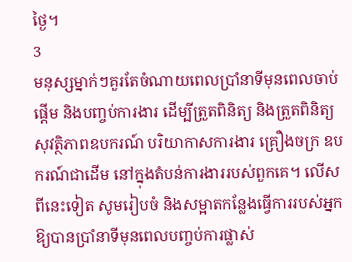ថ្ងៃ។
3
មនុស្សម្នាក់ៗគួរតែចំណាយពេលប្រាំនាទីមុនពេលចាប់ផ្តើម និងបញ្ចប់ការងារ ដើម្បីត្រួតពិនិត្យ និងត្រួតពិនិត្យសុវត្ថិភាពឧបករណ៍ បរិយាកាសការងារ គ្រឿងចក្រ ឧបករណ៍ជាដើម នៅក្នុងតំបន់ការងាររបស់ពួកគេ។ លើសពីនេះទៀត សូមរៀបចំ និងសម្អាតកន្លែងធ្វើការរបស់អ្នកឱ្យបានប្រាំនាទីមុនពេលបញ្ចប់ការផ្លាស់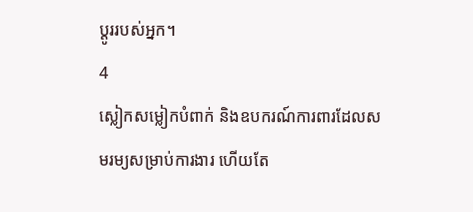ប្តូររបស់អ្នក។
4
ស្លៀកសម្លៀកបំពាក់ និងឧបករណ៍ការពារដែលសមរម្យសម្រាប់ការងារ ហើយតែ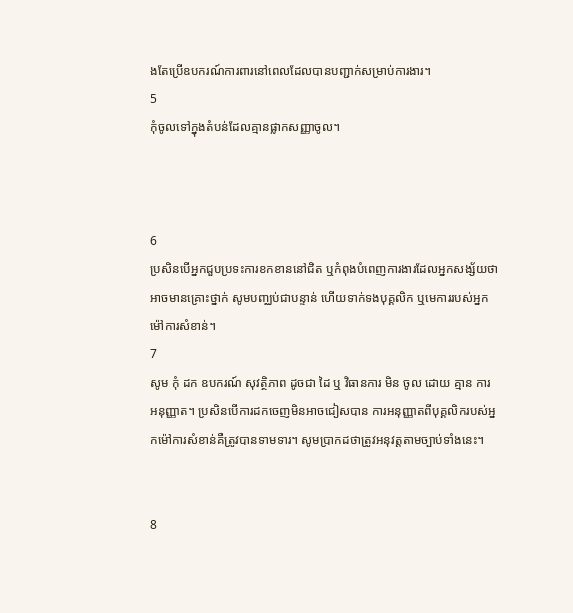ងតែប្រើឧបករណ៍ការពារនៅពេលដែលបានបញ្ជាក់សម្រាប់ការងារ។
5
កុំចូលទៅក្នុងតំបន់ដែលគ្មានផ្លាកសញ្ញាចូល។



6
ប្រសិនបើអ្នកជួបប្រទះការខកខាននៅជិត ឬកំពុងបំពេញការងារដែលអ្នកសង្ស័យថាអាចមានគ្រោះថ្នាក់ សូមបញ្ឈប់ជាបន្ទាន់ ហើយទាក់ទងបុគ្គលិក ឬមេការរបស់អ្នកម៉ៅការសំខាន់។
7
សូម កុំ ដក ឧបករណ៍ សុវត្ថិភាព ដូចជា ដៃ ឬ វិធានការ មិន ចូល ដោយ គ្មាន ការ អនុញ្ញាត។ ប្រសិនបើការដកចេញមិនអាចជៀសបាន ការអនុញ្ញាតពីបុគ្គលិករបស់អ្នកម៉ៅការសំខាន់គឺត្រូវបានទាមទារ។ សូមប្រាកដថាត្រូវអនុវត្តតាមច្បាប់ទាំងនេះ។


8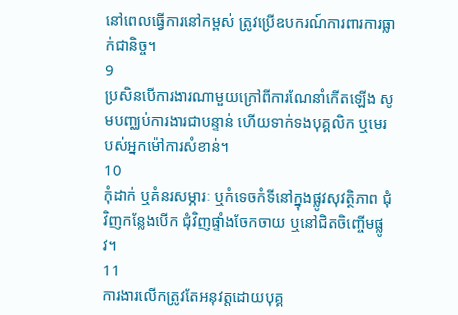នៅពេលធ្វើការនៅកម្ពស់ ត្រូវប្រើឧបករណ៍ការពារការធ្លាក់ជានិច្ច។
9
ប្រសិនបើការងារណាមួយក្រៅពីការណែនាំកើតឡើង សូមបញ្ឈប់ការងារជាបន្ទាន់ ហើយទាក់ទងបុគ្គលិក ឬមេរបស់អ្នកម៉ៅការសំខាន់។
10
កុំដាក់ ឬគំនរសម្ភារៈ ឬកំទេចកំទីនៅក្នុងផ្លូវសុវត្ថិភាព ជុំវិញកន្លែងបើក ជុំវិញផ្ទាំងចែកចាយ ឬនៅជិតចិញ្ចើមផ្លូវ។
11
ការងារលើកត្រូវតែអនុវត្តដោយបុគ្គ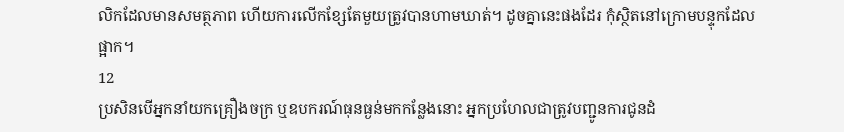លិកដែលមានសមត្ថភាព ហើយការលើកខ្សែតែមួយត្រូវបានហាមឃាត់។ ដូចគ្នានេះផងដែរ កុំស្ថិតនៅក្រោមបន្ទុកដែលផ្អាក។
12
ប្រសិនបើអ្នកនាំយកគ្រឿងចក្រ ឬឧបករណ៍ធុនធ្ងន់មកកន្លែងនោះ អ្នកប្រហែលជាត្រូវបញ្ជូនការជូនដំ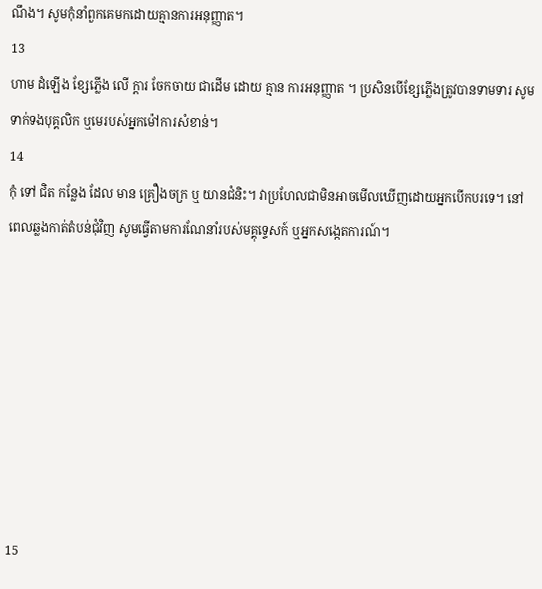ណឹង។ សូមកុំនាំពួកគេមកដោយគ្មានការអនុញ្ញាត។
13
ហាម ដំឡើង ខ្សែភ្លើង លើ ក្តារ ចែកចាយ ជាដើម ដោយ គ្មាន ការអនុញ្ញាត ។ ប្រសិនបើខ្សែភ្លើងត្រូវបានទាមទារ សូមទាក់ទងបុគ្គលិក ឬមេរបស់អ្នកម៉ៅការសំខាន់។
14
កុំ ទៅ ជិត កន្លែង ដែល មាន គ្រឿងចក្រ ឬ យានជំនិះ។ វាប្រហែលជាមិនអាចមើលឃើញដោយអ្នកបើកបរទេ។ នៅពេលឆ្លងកាត់តំបន់ជុំវិញ សូមធ្វើតាមការណែនាំរបស់មគ្គុទ្ទេសក៍ ឬអ្នកសង្កេតការណ៍។








15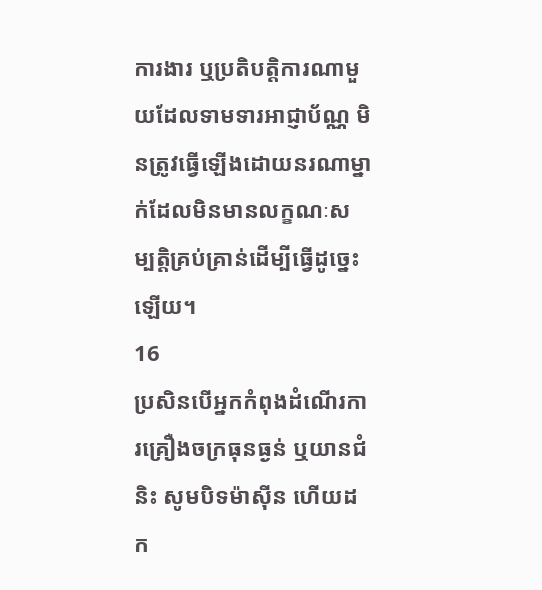ការងារ ឬប្រតិបត្តិការណាមួយដែលទាមទារអាជ្ញាប័ណ្ណ មិនត្រូវធ្វើឡើងដោយនរណាម្នាក់ដែលមិនមានលក្ខណៈសម្បត្តិគ្រប់គ្រាន់ដើម្បីធ្វើដូច្នេះឡើយ។
16
ប្រសិនបើអ្នកកំពុងដំណើរការគ្រឿងចក្រធុនធ្ងន់ ឬយានជំនិះ សូមបិទម៉ាស៊ីន ហើយដក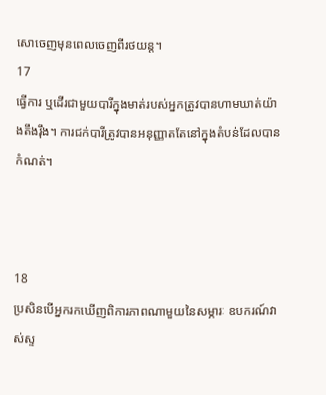សោចេញមុនពេលចេញពីរថយន្ត។
17
ធ្វើការ ឬដើរជាមួយបារីក្នុងមាត់របស់អ្នកត្រូវបានហាមឃាត់យ៉ាងតឹងរ៉ឹង។ ការជក់បារីត្រូវបានអនុញ្ញាតតែនៅក្នុងតំបន់ដែលបានកំណត់។



18
ប្រសិនបើអ្នករកឃើញពិការភាពណាមួយនៃសម្ភារៈ ឧបករណ៍វាស់ស្ទ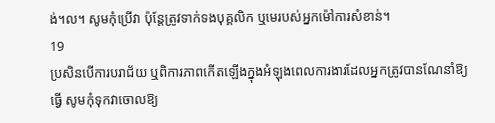ង់។ល។ សូមកុំប្រើវា ប៉ុន្តែត្រូវទាក់ទងបុគ្គលិក ឬមេរបស់អ្នកម៉ៅការសំខាន់។
19
ប្រសិនបើការបរាជ័យ ឬពិការភាពកើតឡើងក្នុងអំឡុងពេលការងារដែលអ្នកត្រូវបានណែនាំឱ្យធ្វើ សូមកុំទុកវាចោលឱ្យ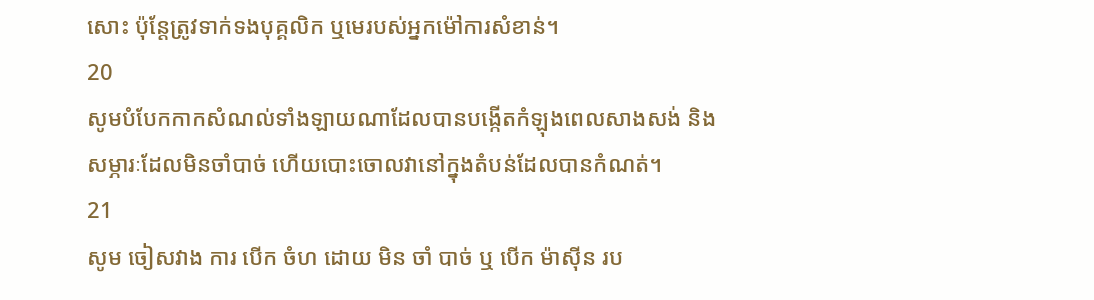សោះ ប៉ុន្តែត្រូវទាក់ទងបុគ្គលិក ឬមេរបស់អ្នកម៉ៅការសំខាន់។
20
សូមបំបែកកាកសំណល់ទាំងឡាយណាដែលបានបង្កើតកំឡុងពេលសាងសង់ និងសម្ភារៈដែលមិនចាំបាច់ ហើយបោះចោលវានៅក្នុងតំបន់ដែលបានកំណត់។
21
សូម ចៀសវាង ការ បើក ចំហ ដោយ មិន ចាំ បាច់ ឬ បើក ម៉ាស៊ីន រប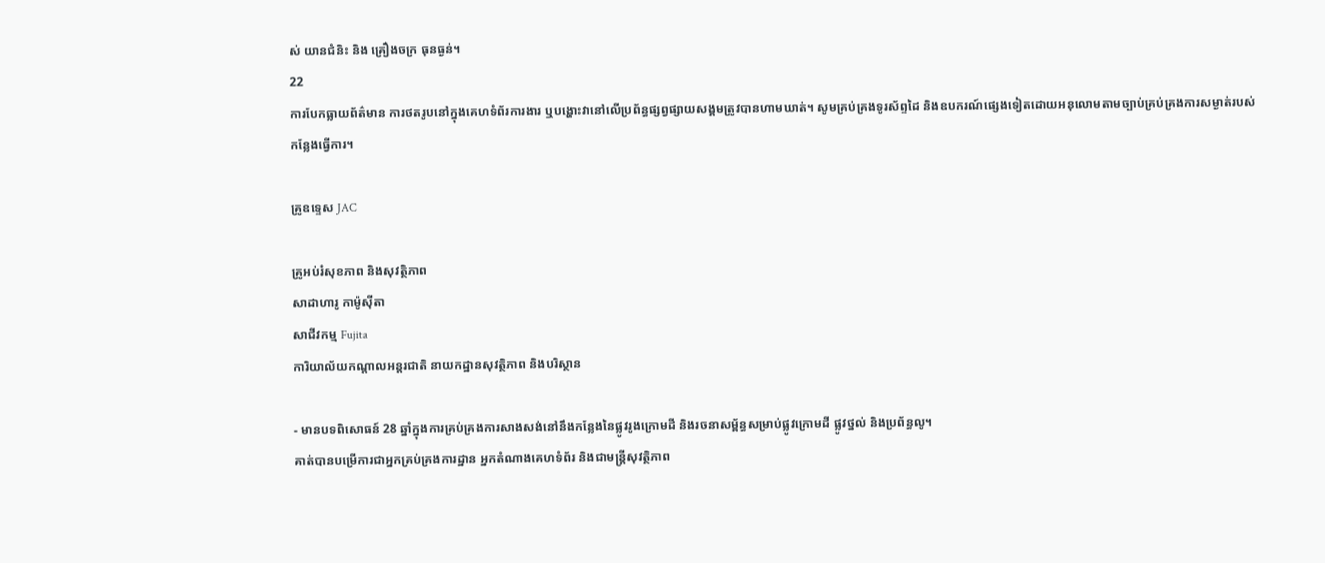ស់ យានជំនិះ និង គ្រឿងចក្រ ធុនធ្ងន់។
22
ការបែកធ្លាយព័ត៌មាន ការថតរូបនៅក្នុងគេហទំព័រការងារ ឬបង្ហោះវានៅលើប្រព័ន្ធផ្សព្វផ្សាយសង្គមត្រូវបានហាមឃាត់។ សូមគ្រប់គ្រងទូរស័ព្ទដៃ និងឧបករណ៍ផ្សេងទៀតដោយអនុលោមតាមច្បាប់គ្រប់គ្រងការសម្ងាត់របស់កន្លែងធ្វើការ។

គ្រូឧទ្ទេស JAC

គ្រូអប់រំសុខភាព និងសុវត្ថិភាព
សាដាហារូ កាម៉ូស៊ីតា
សាជីវកម្ម Fujita
ការិយាល័យកណ្តាលអន្តរជាតិ នាយកដ្ឋានសុវត្ថិភាព និងបរិស្ថាន

- មានបទពិសោធន៍ 28 ឆ្នាំក្នុងការគ្រប់គ្រងការសាងសង់នៅនឹងកន្លែងនៃផ្លូវរូងក្រោមដី និងរចនាសម្ព័ន្ធសម្រាប់ផ្លូវក្រោមដី ផ្លូវថ្នល់ និងប្រព័ន្ធលូ។
គាត់បានបម្រើការជាអ្នកគ្រប់គ្រងការដ្ឋាន អ្នកតំណាងគេហទំព័រ និងជាមន្ត្រីសុវត្ថិភាព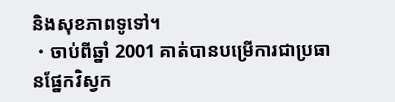និងសុខភាពទូទៅ។
・ចាប់ពីឆ្នាំ 2001 គាត់បានបម្រើការជាប្រធានផ្នែកវិស្វក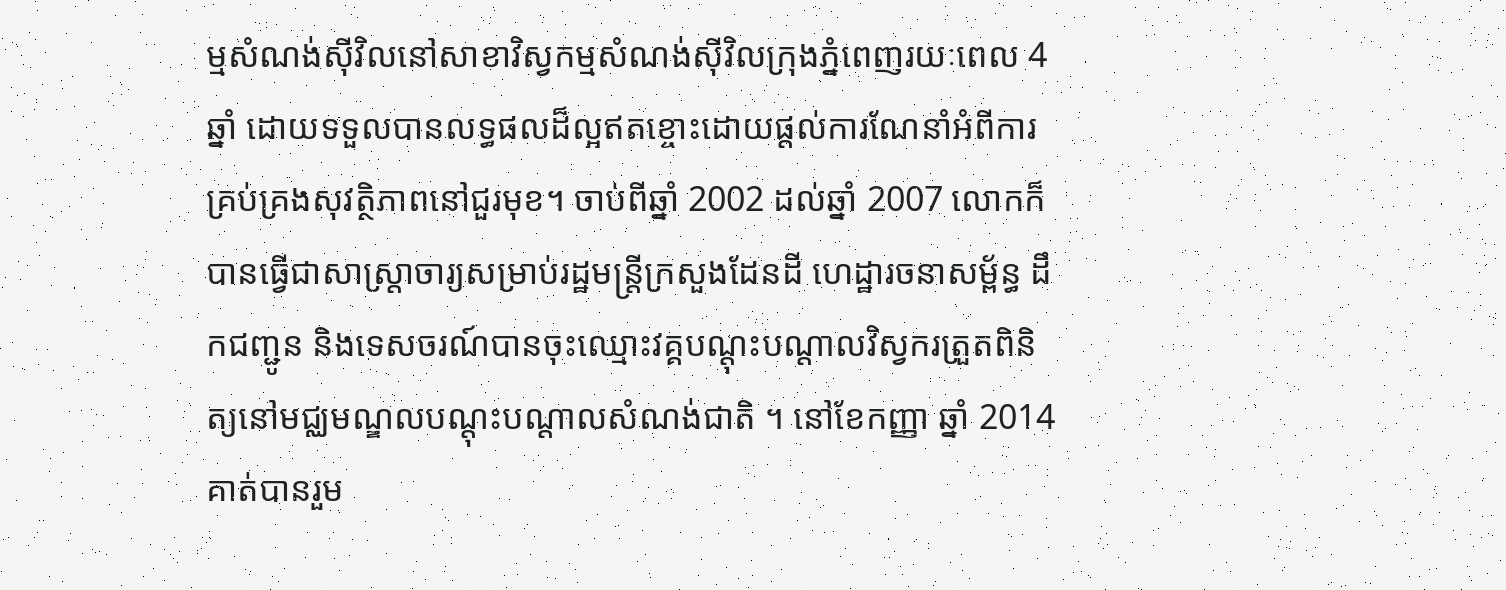ម្មសំណង់ស៊ីវិលនៅសាខាវិស្វកម្មសំណង់ស៊ីវិលក្រុងភ្នំពេញរយៈពេល 4 ឆ្នាំ ដោយទទួលបានលទ្ធផលដ៏ល្អឥតខ្ចោះដោយផ្តល់ការណែនាំអំពីការគ្រប់គ្រងសុវត្ថិភាពនៅជួរមុខ។ ចាប់ពីឆ្នាំ 2002 ដល់ឆ្នាំ 2007 លោកក៏បានធ្វើជាសាស្ត្រាចារ្យសម្រាប់រដ្ឋមន្ត្រីក្រសួងដែនដី ហេដ្ឋារចនាសម្ព័ន្ធ ដឹកជញ្ជូន និងទេសចរណ៍បានចុះឈ្មោះវគ្គបណ្តុះបណ្តាលវិស្វករត្រួតពិនិត្យនៅមជ្ឈមណ្ឌលបណ្តុះបណ្តាលសំណង់ជាតិ ។ នៅខែកញ្ញា ឆ្នាំ 2014 គាត់បានរួម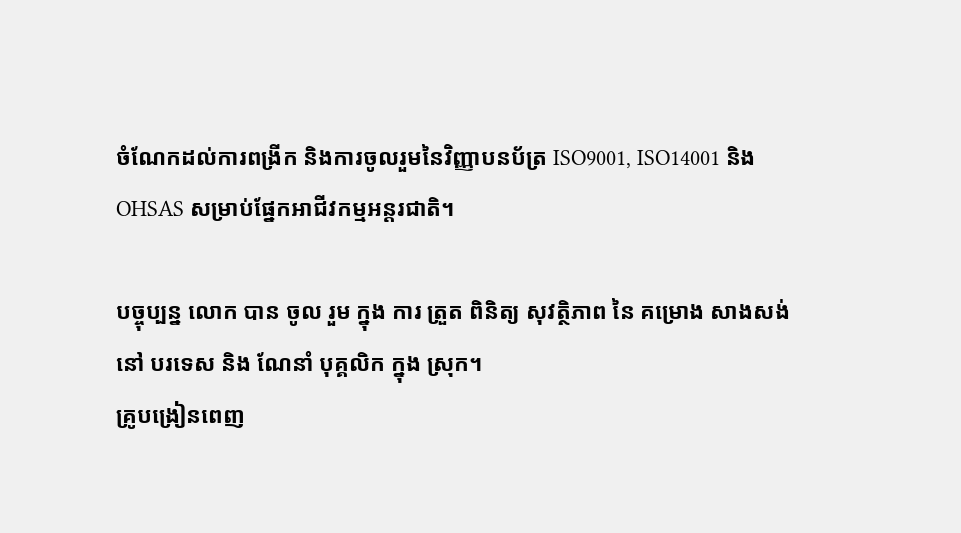ចំណែកដល់ការពង្រីក និងការចូលរួមនៃវិញ្ញាបនប័ត្រ ISO9001, ISO14001 និង OHSAS សម្រាប់ផ្នែកអាជីវកម្មអន្តរជាតិ។

បច្ចុប្បន្ន លោក បាន ចូល រួម ក្នុង ការ ត្រួត ពិនិត្យ សុវត្ថិភាព នៃ គម្រោង សាងសង់ នៅ បរទេស និង ណែនាំ បុគ្គលិក ក្នុង ស្រុក។
គ្រូបង្រៀនពេញ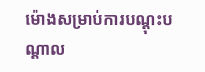ម៉ោងសម្រាប់ការបណ្តុះបណ្តាល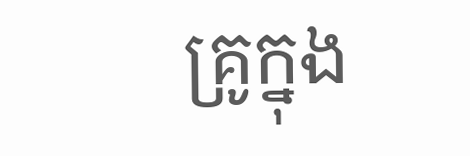គ្រូក្នុង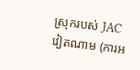ស្រុករបស់ JAC វៀតណាម (ការអ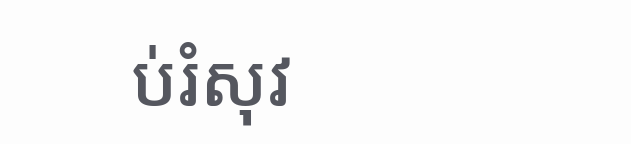ប់រំសុវ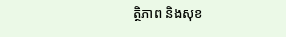ត្ថិភាព និងសុខ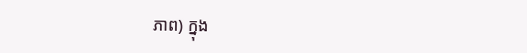ភាព) ក្នុង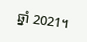ឆ្នាំ 2021។